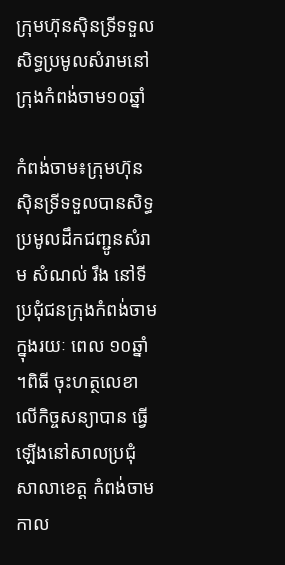ក្រុមហ៊ុនស៊ិនទ្រីទទួលសិទ្ធប្រមូលសំរាមនៅក្រុងកំពង់ចាម១០ឆ្នាំ

កំពង់ចាម៖ក្រុមហ៊ុន ស៊ិនទ្រីទទួលបានសិទ្ធប្រមូលដឹកជញ្ជូនសំរាម សំណល់ រឹង នៅទីប្រជុំជនក្រុងកំពង់ចាមក្នុងរយៈ ពេល ១០ឆ្នាំ ។ពិធី ចុះហត្ថលេខា លើកិច្ចសន្យាបាន ធ្វើឡើងនៅសាលប្រជុំសាលាខេត្ត កំពង់ចាម កាល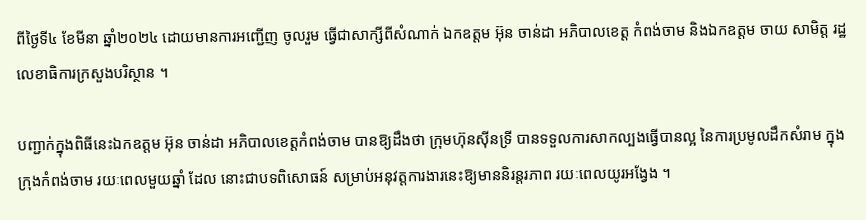ពីថ្ងៃទី៤ ខែមីនា ឆ្នាំ២០២៤ ដោយមានការអញ្ជើញ ចូលរួម ធ្វើជាសាក្សីពីសំណាក់ ឯកឧត្តម អ៊ុន ចាន់ដា អភិបាលខេត្ត កំពង់ចាម និងឯកឧត្តម ចាយ សាមិត្ត រដ្ឋលេខាធិការក្រសួងបរិស្ថាន ។

បញ្ជាក់ក្នុងពិធីនេះឯកឧត្តម អ៊ុន ចាន់ដា អភិបាលខេត្តកំពង់ចាម បានឱ្យដឹងថា ក្រុមហ៊ុនស៊ីនទ្រី បានទទួលការសាកល្បងធ្វើបានល្អ នៃការប្រមូលដឹកសំរាម ក្នុងក្រុងកំពង់ចាម រយៈពេលមួយឆ្នាំ ដែល នោះជាបទពិសោធន៍ សម្រាប់អនុវត្តការងារនេះឱ្យមាននិរន្តរភាព រយៈពេលយូរអង្វែង ។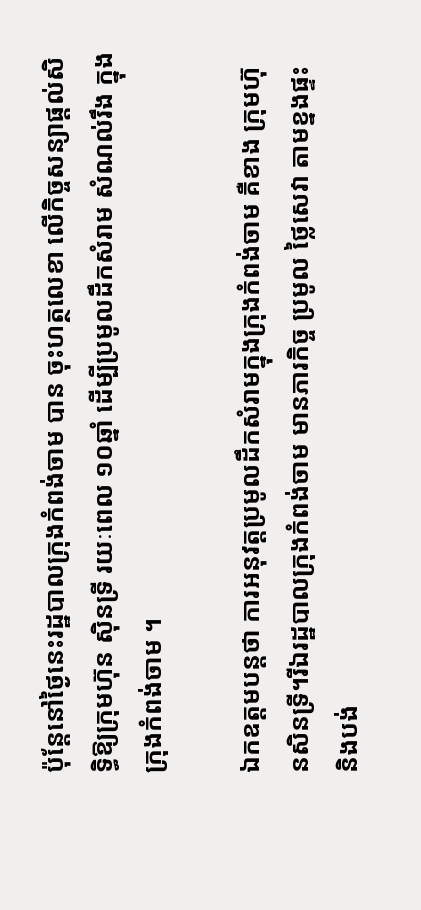ប៉ុន្តែនៅថ្ងៃនេះរដ្ឋបាលក្រុងកំពង់ចាម បាន ចុះហត្ថលេខា លើកិច្ចសន្យាផ្ដល់សិទ្ធិឱ្យក្រុមហ៊ុន ស៊ិនទ្រី រយៈពេល ១០ឆ្នាំ ដើម្បីប្រមូលដឹកសំរាម សំណល់រឹង ក្នុងក្រុងកំពង់ចាម ។

ឯកឧត្តមបន្តថា ការអនុវត្តប្រមូលដឹកសំរាមក្នុងក្រុងកំពង់ចាម គឺខាង ក្រុមហ៊ុនសិនទ្រី។រីឯរដ្ឋបាលក្រុងកំពង់ចាម មានភារកិច្ច ប្រមូល ថ្លៃសេវា តាមខ្នងផ្ទះ និងបង់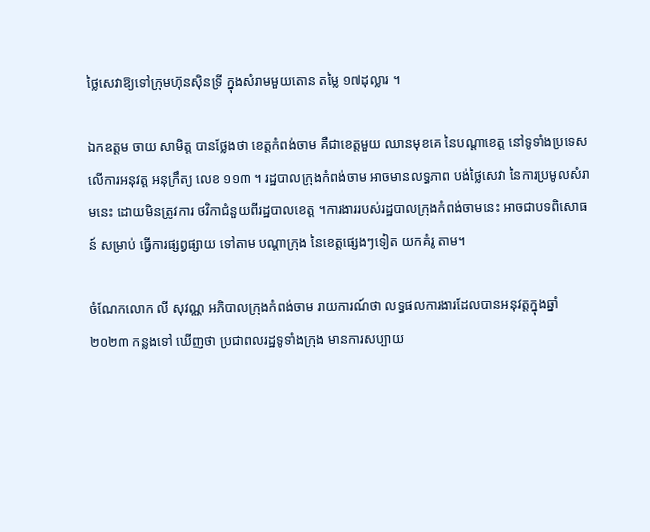ថ្លៃសេវាឱ្យទៅក្រុមហ៊ុនស៊ិនទ្រី ក្នុងសំរាមមួយតោន តម្លៃ ១៧ដុល្លារ ។

ឯកឧត្តម ចាយ សាមិត្ត បានថ្លែងថា ខេត្តកំពង់ចាម គឺជាខេត្តមួយ ឈានមុខគេ នៃបណ្ដាខេត្ត នៅទូទាំងប្រទេស លើការអនុវត្ត អនុក្រឹត្យ លេខ ១១៣ ។ រដ្ឋបាលក្រុងកំពង់ចាម អាចមានលទ្ធភាព បង់ថ្លៃសេវា នៃការប្រមូលសំរាមនេះ ដោយមិនត្រូវការ ថវិកាជំនួយពីរដ្ឋបាលខេត្ត ។ការងាររបស់រដ្ឋបាលក្រុងកំពង់ចាមនេះ អាចជាបទពិសោធន៍ សម្រាប់ ធ្វើការផ្សព្វផ្សាយ ទៅតាម បណ្ដាក្រុង នៃខេត្តផ្សេងៗទៀត យកគំរូ តាម។

ចំណែកលោក លី សុវណ្ណ អភិបាលក្រុងកំពង់ចាម រាយការណ៍ថា លទ្ធផលការងារដែលបានអនុវត្តក្នុងឆ្នាំ២០២៣ កន្លងទៅ ឃើញថា ប្រជាពលរដ្ឋទូទាំងក្រុង មានការសប្បាយ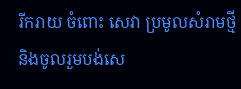រីករាយ ចំពោះ សេវា ប្រមូលសំរាមថ្មី និងចូលរួមបង់សេ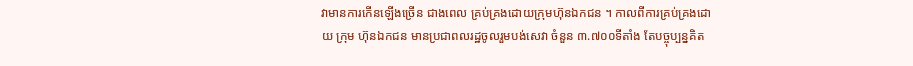វាមានការកើនឡើងច្រើន ជាងពេល គ្រប់គ្រងដោយក្រុមហ៊ុនឯកជន ។ កាលពីការគ្រប់គ្រងដោយ ក្រុម ហ៊ុនឯកជន មានប្រជាពលរដ្ឋចូលរួមបង់សេវា ចំនួន ៣.៧០០ទីតាំង តែបច្ចុប្បន្នគិត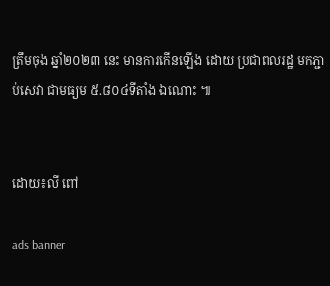ត្រឹមចុង ឆ្នាំ២០២៣ នេះ មានការកើនឡើង ដោយ ប្រជាពលរដ្ឋ មកភ្ជាប់សេវា ជាមធ្យម ៥.៨០៤ទីតាំង ឯណោះ ៕


ដោយ៖លី ពៅ

ads banner